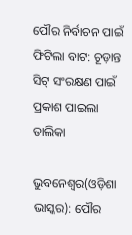ପୌର ନିର୍ବାଚନ ପାଇଁ ଫିଟିଲା ବାଟ: ଚୂଡ଼ାନ୍ତ ସିଟ୍ ସଂରକ୍ଷଣ ପାଇଁ ପ୍ରକାଶ ପାଇଲା ତାଲିକା

ଭୁବନେଶ୍ୱର(ଓଡ଼ିଶା ଭାସ୍କର): ପୌର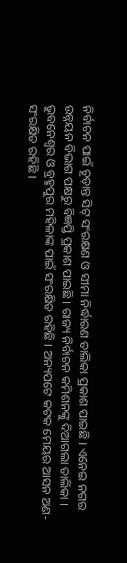ନିର୍ବାଚନ ପାଇଁ ଚୂଡ଼ାନ୍ତ ସିଟ୍ ସଂରକ୍ଷଣ ଓ ସୀମା ନିର୍ଦ୍ଧାରଣ ତାଲିକା ପ୍ରକାଶ ପାଇଛି । ଏନେଇ ନଗର ଉନ୍ନୟନ ବିଭାଗ ପକ୍ଷରୁ ବିଜ୍ଞପ୍ତି ପ୍ରକାଶ ପାଇଛି । ରାଜ୍ୟ ନିର୍ବାଚନ କମିଶନଙ୍କୁ ଦିଆଗଲା ତାଲିକା । ଭୁବନେଶ୍ୱର ଓ ବ୍ରହ୍ମପୁର ମହିଳାଙ୍କ ପାଇଁ ସଂରକ୍ଷିତ ରହିଛି । ଅନ୍ୟପଟେ କଟକ ମେୟର ଆସନ ଅଣ-ସଂରକ୍ଷିତ ରହିଛି ।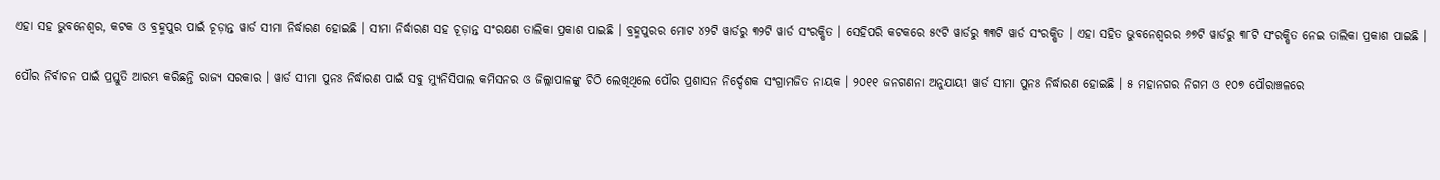ଏହା ସହ ଭୁବନେଶ୍ୱର, କଟକ ଓ ବ୍ରହ୍ମପୁର ପାଇଁ ଚୂଡ଼ାନ୍ତ ୱାର୍ଡ ସୀମା ନିର୍ଦ୍ଧାରଣ ହୋଇଛି । ସୀମା ନିର୍ଦ୍ଧାରଣ ସହ ଚୂଡ଼ାନ୍ତ ସଂରକ୍ଷଣ ତାଲିକା ପ୍ରକାଶ ପାଇଛି । ବ୍ରହ୍ମପୁରର ମୋଟ ୪୨ଟି ୱାର୍ଡରୁ ୩୨ଟି ୱାର୍ଡ ସଂରକ୍ଷିତ । ସେହିପରି କଟକରେ ୫୯ଟି ୱାର୍ଡରୁ ୩୩ଟି ୱାର୍ଡ ସଂରକ୍ଷିତ । ଏହା ସହିତ ଭୁବନେଶ୍ୱରର ୬୭ଟି ୱାର୍ଡରୁ ୩୮ଟି ସଂରକ୍ଷିତ ନେଇ ତାଲିକା ପ୍ରକାଶ ପାଇଛି ।

ପୌର ନିର୍ବାଚନ ପାଇଁ ପ୍ରସ୍ତୁତି ଆରମ୍ଭ କରିଛନ୍ତି ରାଜ୍ୟ ସରକାର । ୱାର୍ଡ ସୀମା ପୁନଃ ନିର୍ଦ୍ଧାରଣ ପାଇଁ ସବୁ ମ୍ୟୁନିସିପାଲ କମିସନର ଓ ଜିଲ୍ଲାପାଳଙ୍କୁ ଚିଠି ଲେଖିଥିଲେ ପୌର ପ୍ରଶାସନ ନିର୍ଦ୍ଦେଶକ ସଂଗ୍ରାମଜିତ ନାୟକ । ୨୦୧୧ ଜନଗଣନା ଅନୁଯାୟୀ ୱାର୍ଡ ସୀମା ପୁନଃ ନିର୍ଦ୍ଧାରଣ ହୋଇଛି । ୫ ମହାନଗର ନିଗମ ଓ ୧୦୭ ପୌରାଞ୍ଚଳରେ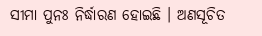ସୀମା ପୁନଃ ନିର୍ଦ୍ଧାରଣ ହୋଇଛି । ଅଣସୂଚିତ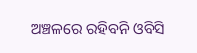ଅଞ୍ଚଳରେ ରହିବନି ଓବିସି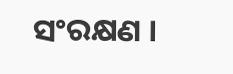ସଂରକ୍ଷଣ ।